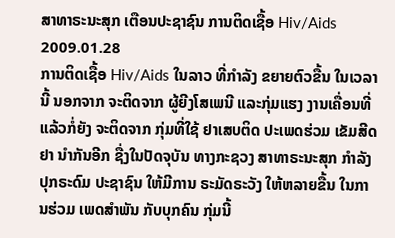ສາທາຣະນະສຸກ ເຕືອນປະຊາຊົນ ການຕິດເຊື້ອ Hiv/Aids
2009.01.28
ການຕິດເຊື້ອ Hiv/Aids ໃນລາວ ທີ່ກຳລັງ ຂຍາຍຕົວຂື້ນ ໃນເວລານີ້ ນອກຈາກ ຈະຕິດຈາກ ຜູ້ຍີງໂສເພນີ ແລະກຸ່ມແຮງ ງານເຄື່ອນທີ່ ແລ້ວກໍ່ຍັງ ຈະຕິດຈາກ ກຸ່ມທີ່ໃຊ້ ຢາເສບຕິດ ປະເພດຮ່ວມ ເຂັມສີດຢາ ນຳກັນອີກ ຊື່ງໃນປັດຈຸບັນ ທາງກະຊວງ ສາທາຣະນະສຸກ ກຳລັງ ປຸກຣະດົມ ປະຊາຊົນ ໃຫ້ມີການ ຣະມັດຣະວັງ ໃຫ້ຫລາຍຂື້ນ ໃນການຮ່ວມ ເພດສຳພັນ ກັບບຸກຄົນ ກຸ່ມນີ້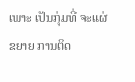ເພາະ ເປັນກຸ່ມທີ່ ຈະແຜ່ຂຍາຍ ການຕິດ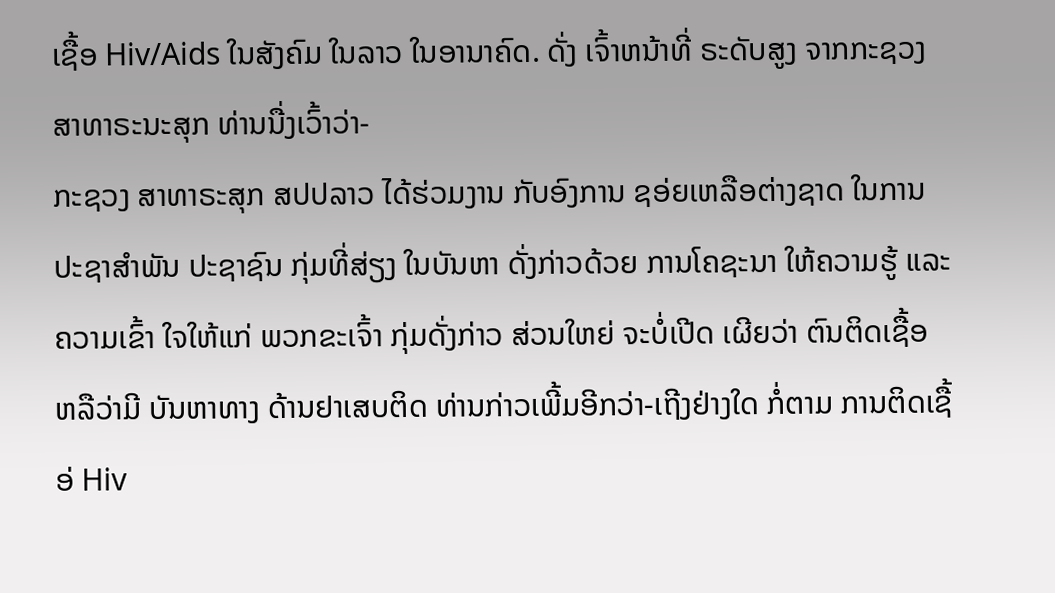ເຊື້ອ Hiv/Aids ໃນສັງຄົມ ໃນລາວ ໃນອານາຄົດ. ດັ່ງ ເຈົ້າຫນ້າທີ່ ຣະດັບສູງ ຈາກກະຊວງ ສາທາຣະນະສຸກ ທ່ານນື່ງເວົ້າວ່າ-
ກະຊວງ ສາທາຣະສຸກ ສປປລາວ ໄດ້ຮ່ວມງານ ກັບອົງການ ຊອ່ຍເຫລືອຕ່າງຊາດ ໃນການ ປະຊາສຳພັນ ປະຊາຊົນ ກຸ່ມທີ່ສ່ຽງ ໃນບັນຫາ ດັ່ງກ່າວດ້ວຍ ການໂຄຊະນາ ໃຫ້ຄວາມຮູ້ ແລະຄວາມເຂົ້າ ໃຈໃຫ້ແກ່ ພວກຂະເຈົ້າ ກຸ່ມດັ່ງກ່າວ ສ່ວນໃຫຍ່ ຈະບໍ່ເປີດ ເຜີຍວ່າ ຕົນຕິດເຊື້ອ ຫລືວ່າມີ ບັນຫາທາງ ດ້ານຢາເສບຕິດ ທ່ານກ່າວເພີ້ມອີກວ່າ-ເຖີງຢ່າງໃດ ກໍ່ຕາມ ການຕິດເຊື້ອ່ Hiv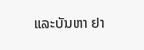ແລະບັນຫາ ຢາ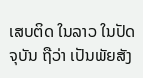ເສບຕິດ ໃນລາວ ໃນປັດຈຸບັນ ຖືວ່າ ເປັນພັຍສັງ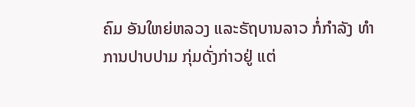ຄົມ ອັນໃຫຍ່ຫລວງ ແລະຣັຖບານລາວ ກໍ່ກຳລັງ ທຳການປາບປາມ ກຸ່ມດັ່ງກ່າວຢູ່ ແຕ່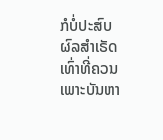ກໍບໍ່ປະສົບ ຜົລສຳເຣັດ ເທົ່າທີ່ຄວນ ເພາະບັນຫາ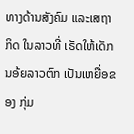ທາງດ້ານສັງຄົມ ແລະເສຖາກິດ ໃນລາວທີ່ ເຣັດໃຫ້ເດັກ ນອ້ຍລາວຕົກ ເປັນເຫຍື່ອຂອງ ກຸ່ມ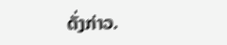ດັ່ງກ່າວ.